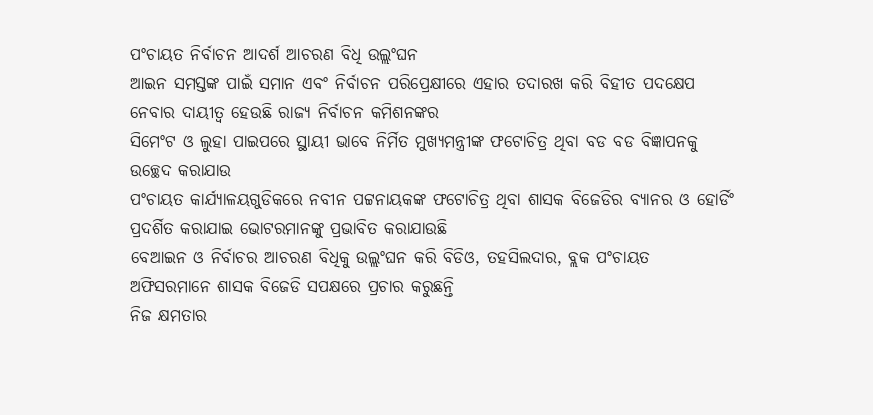ପଂଚାୟତ ନିର୍ବାଚନ ଆଦର୍ଶ ଆଚରଣ ବିଧି ଉଲ୍ଲଂଘନ
ଆଇନ ସମସ୍ତଙ୍କ ପାଇଁ ସମାନ ଏବଂ ନିର୍ବାଚନ ପରିପ୍ରେକ୍ଷୀରେ ଏହାର ତଦାରଖ କରି ବିହୀତ ପଦକ୍ଷେପ ନେବାର ଦାୟୀତ୍ୱ ହେଉଛି ରାଜ୍ୟ ନିର୍ବାଚନ କମିଶନଙ୍କର
ସିମେଂଟ ଓ ଲୁହା ପାଇପରେ ସ୍ଥାୟୀ ଭାବେ ନିର୍ମିତ ମୁଖ୍ୟମନ୍ତ୍ରୀଙ୍କ ଫଟୋଚିତ୍ର ଥିବା ବଡ ବଡ ବିଜ୍ଞାପନକୁ ଉଚ୍ଛେଦ କରାଯାଉ
ପଂଚାୟତ କାର୍ଯ୍ୟାଳୟଗୁଡିକରେ ନବୀନ ପଟ୍ଟନାୟକଙ୍କ ଫଟୋଚିତ୍ର ଥିବା ଶାସକ ବିଜେଡିର ବ୍ୟାନର ଓ ହୋର୍ଡିଂ ପ୍ରଦର୍ଶିତ କରାଯାଇ ଭୋଟରମାନଙ୍କୁ ପ୍ରଭାବିତ କରାଯାଉଛି
ବେଆଇନ ଓ ନିର୍ବାଚର ଆଚରଣ ବିଧିକୁ ଉଲ୍ଲଂଘନ କରି ବିଡିଓ, ତହସିଲଦାର, ବ୍ଲକ ପଂଚାୟତ ଅଫିସରମାନେ ଶାସକ ବିଜେଡି ସପକ୍ଷରେ ପ୍ରଚାର କରୁଛନ୍ତି
ନିଜ କ୍ଷମତାର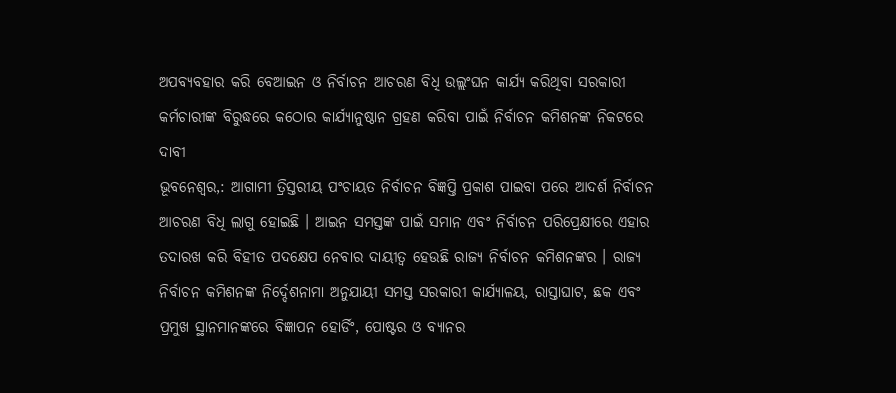ଅପବ୍ୟବହାର କରି ବେଆଇନ ଓ ନିର୍ବାଚନ ଆଚରଣ ବିଧି ଉଲ୍ଲଂଘନ କାର୍ଯ୍ୟ କରିଥିବା ସରକାରୀ କର୍ମଚାରୀଙ୍କ ବିରୁଦ୍ଧରେ କଠୋର କାର୍ଯ୍ୟାନୁଷ୍ଠାନ ଗ୍ରହଣ କରିବା ପାଇଁ ନିର୍ବାଚନ କମିଶନଙ୍କ ନିକଟରେ ଦାବୀ
ଭୂବନେଶ୍ୱର,: ଆଗାମୀ ତ୍ରିସ୍ତରୀୟ ପଂଚାୟତ ନିର୍ବାଚନ ବିଜ୍ଞପ୍ତି ପ୍ରକାଶ ପାଇବା ପରେ ଆଦର୍ଶ ନିର୍ବାଚନ ଆଚରଣ ବିଧି ଲାଗୁ ହୋଇଛି । ଆଇନ ସମସ୍ତଙ୍କ ପାଇଁ ସମାନ ଏବଂ ନିର୍ବାଚନ ପରିପ୍ରେକ୍ଷୀରେ ଏହାର ତଦାରଖ କରି ବିହୀତ ପଦକ୍ଷେପ ନେବାର ଦାୟୀତ୍ୱ ହେଉଛି ରାଜ୍ୟ ନିର୍ବାଚନ କମିଶନଙ୍କର । ରାଜ୍ୟ ନିର୍ବାଚନ କମିଶନଙ୍କ ନିର୍ଦ୍ଦେଶନାମା ଅନୁଯାୟୀ ସମସ୍ତ ସରକାରୀ କାର୍ଯ୍ୟାଳୟ, ରାସ୍ତାଘାଟ, ଛକ ଏବଂ ପ୍ରମୁଖ ସ୍ଥାନମାନଙ୍କରେ ବିଜ୍ଞାପନ ହୋର୍ଡିଂ, ପୋଷ୍ଟର ଓ ବ୍ୟାନର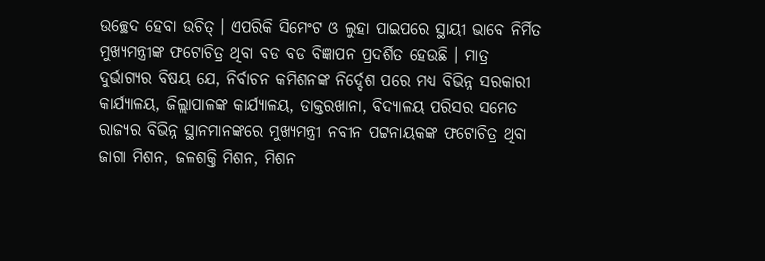ଉଚ୍ଛେଦ ହେବା ଉଚିତ୍ । ଏପରିକି ସିମେଂଟ ଓ ଲୁହା ପାଇପରେ ସ୍ଥାୟୀ ଭାବେ ନିର୍ମିତ ମୁଖ୍ୟମନ୍ତ୍ରୀଙ୍କ ଫଟୋଚିତ୍ର ଥିବା ବଡ ବଡ ବିଜ୍ଞାପନ ପ୍ରଦର୍ଶିତ ହେଉଛି । ମାତ୍ର ଦୁର୍ଭାଗ୍ୟର ବିଷୟ ଯେ, ନିର୍ବାଚନ କମିଶନଙ୍କ ନିର୍ଦ୍ଦେଶ ପରେ ମଧ୍ୟ ବିଭିନ୍ନ ସରକାରୀ କାର୍ଯ୍ୟାଳୟ, ଜିଲ୍ଲାପାଳଙ୍କ କାର୍ଯ୍ୟାଳୟ, ଡାକ୍ତରଖାନା, ବିଦ୍ୟାଳୟ ପରିସର ସମେତ ରାଜ୍ୟର ବିଭିନ୍ନ ସ୍ଥାନମାନଙ୍କରେ ମୁଖ୍ୟମନ୍ତ୍ରୀ ନବୀନ ପଟ୍ଟନାୟକଙ୍କ ଫଟୋଚିତ୍ର ଥିବା ଜାଗା ମିଶନ, ଜଳଶକ୍ତି ମିଶନ, ମିଶନ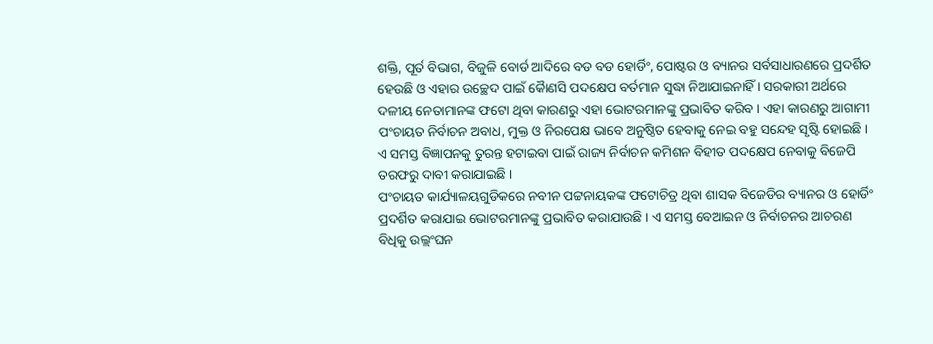ଶକ୍ତି, ପୂର୍ତ ବିଭାଗ, ବିଜୁଳି ବୋର୍ଡ ଆଦିରେ ବଡ ବଡ ହୋର୍ଡିଂ, ପୋଷ୍ଟର ଓ ବ୍ୟାନର ସର୍ବସାଧାରଣରେ ପ୍ରଦର୍ଶିତ ହେଉଛି ଓ ଏହାର ଉଚ୍ଛେଦ ପାଇଁ କୈାଣସି ପଦକ୍ଷେପ ବର୍ତମାନ ସୁଦ୍ଧା ନିଆଯାଇନାହିଁ । ସରକାରୀ ଅର୍ଥରେ ଦଳୀୟ ନେତାମାନଙ୍କ ଫଟୋ ଥିବା କାରଣରୁ ଏହା ଭୋଟରମାନଙ୍କୁ ପ୍ରଭାବିତ କରିବ । ଏହା କାରଣରୁ ଆଗାମୀ ପଂଚାୟତ ନିର୍ବାଚନ ଅବାଧ, ମୁକ୍ତ ଓ ନିରପେକ୍ଷ ଭାବେ ଅନୁଷ୍ଠିତ ହେବାକୁ ନେଇ ବହୁ ସନ୍ଦେହ ସୃଷ୍ଟି ହୋଇଛି । ଏ ସମସ୍ତ ବିଜ୍ଞାପନକୁ ତୁରନ୍ତ ହଟାଇବା ପାଇଁ ରାଜ୍ୟ ନିର୍ବାଚନ କମିଶନ ବିହୀତ ପଦକ୍ଷେପ ନେବାକୁ ବିଜେପି ତରଫରୁ ଦାବୀ କରାଯାଇଛି ।
ପଂଚାୟତ କାର୍ଯ୍ୟାଳୟଗୁଡିକରେ ନବୀନ ପଟ୍ଟନାୟକଙ୍କ ଫଟୋଚିତ୍ର ଥିବା ଶାସକ ବିଜେଡିର ବ୍ୟାନର ଓ ହୋର୍ଡିଂ ପ୍ରଦର୍ଶିତ କରାଯାଇ ଭୋଟରମାନଙ୍କୁ ପ୍ରଭାବିତ କରାଯାଉଛି । ଏ ସମସ୍ତ ବେଆଇନ ଓ ନିର୍ବାଚନର ଆଚରଣ ବିଧିକୁ ଉଲ୍ଲଂଘନ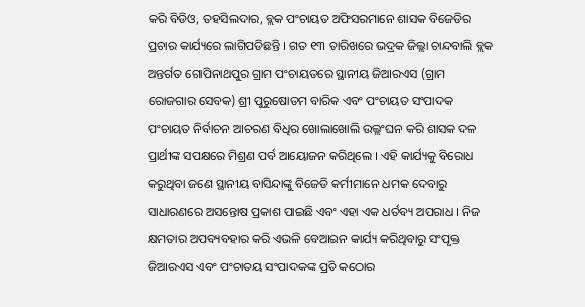କରି ବିଡିଓ, ତହସିଲଦାର, ବ୍ଲକ ପଂଚାୟତ ଅଫିସରମାନେ ଶାସକ ବିଜେଡିର ପ୍ରଚାର କାର୍ଯ୍ୟରେ ଲାଗିପଡିଛନ୍ତି । ଗତ ୧୩ ତାରିଖରେ ଭଦ୍ରକ ଜିଲ୍ଲା ଚାନ୍ଦବାଲି ବ୍ଲକ ଅନ୍ତର୍ଗତ ଗୋପିନାଥପୁର ଗ୍ରାମ ପଂଚାୟତରେ ସ୍ଥାନୀୟ ଜିଆରଏସ (ଗ୍ରାମ ରୋଜଗାର ସେବକ) ଶ୍ରୀ ପୁରୁଷୋତମ ବାରିକ ଏବଂ ପଂଚାୟତ ସଂପାଦକ ପଂଚାୟତ ନିର୍ବାଚନ ଆଚରଣ ବିଧିର ଖୋଲାଖୋଲି ଉଲ୍ଲଂଘନ କରି ଶାସକ ଦଳ ପ୍ରାର୍ଥୀଙ୍କ ସପକ୍ଷରେ ମିଶ୍ରଣ ପର୍ବ ଆୟୋଜନ କରିଥିଲେ । ଏହି କାର୍ଯ୍ୟକୁ ବିରୋଧ କରୁଥିବା ଜଣେ ସ୍ଥାନୀୟ ବାସିନ୍ଦାଙ୍କୁ ବିଜେଡି କର୍ମୀମାନେ ଧମକ ଦେବାରୁ ସାଧାରଣରେ ଅସନ୍ତୋଷ ପ୍ରକାଶ ପାଇଛି ଏବଂ ଏହା ଏକ ଧର୍ତବ୍ୟ ଅପରାଧ । ନିଜ କ୍ଷମତାର ଅପବ୍ୟବହାର କରି ଏଭଳି ବେଆଇନ କାର୍ଯ୍ୟ କରିଥିବାରୁ ସଂପୃକ୍ତ ଜିଆରଏସ ଏବଂ ପଂଚାତୟ ସଂପାଦକଙ୍କ ପ୍ରତି କଠୋର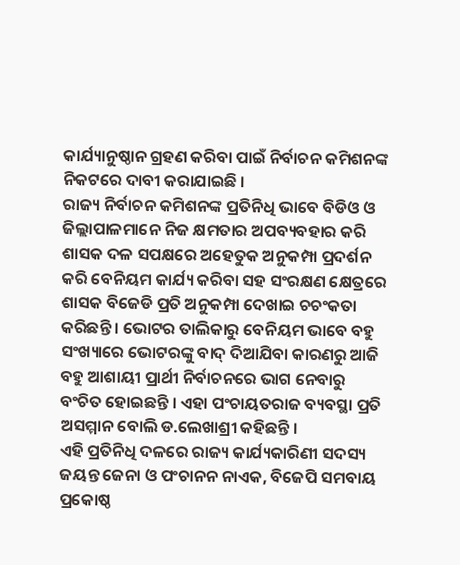କାର୍ଯ୍ୟାନୁଷ୍ଠାନ ଗ୍ରହଣ କରିବା ପାଇଁ ନିର୍ବାଚନ କମିଶନଙ୍କ ନିକଟରେ ଦାବୀ କରାଯାଇଛି ।
ରାଜ୍ୟ ନିର୍ବାଚନ କମିଶନଙ୍କ ପ୍ରତିନିଧି ଭାବେ ବିଡିଓ ଓ ଜିଲ୍ଲାପାଳମାନେ ନିଜ କ୍ଷମତାର ଅପବ୍ୟବହାର କରି ଶାସକ ଦଳ ସପକ୍ଷରେ ଅହେତୁକ ଅନୁକମ୍ପା ପ୍ରଦର୍ଶନ କରି ବେନିୟମ କାର୍ଯ୍ୟ କରିବା ସହ ସଂରକ୍ଷଣ କ୍ଷେତ୍ରରେ ଶାସକ ବିଜେଡି ପ୍ରତି ଅନୁକମ୍ପା ଦେଖାଇ ଚଚଂକତା କରିଛନ୍ତି । ଭୋଟର ତାଲିକାରୁ ବେନିୟମ ଭାବେ ବହୁ ସଂଖ୍ୟାରେ ଭୋଟରଙ୍କୁ ବାଦ୍ ଦିଆଯିବା କାରଣରୁ ଆଜି ବହୁ ଆଶାୟୀ ପ୍ରାର୍ଥୀ ନିର୍ବାଚନରେ ଭାଗ ନେବାରୁ ବଂଚିତ ହୋଇଛନ୍ତି । ଏହା ପଂଚାୟତରାଜ ବ୍ୟବସ୍ଥା ପ୍ରତି ଅସମ୍ମାନ ବୋଲି ଡ.ଲେଖାଶ୍ରୀ କହିଛନ୍ତି ।
ଏହି ପ୍ରତିନିଧି ଦଳରେ ରାଜ୍ୟ କାର୍ଯ୍ୟକାରିଣୀ ସଦସ୍ୟ ଜୟନ୍ତ ଜେନା ଓ ପଂଚାନନ ନାଏକ, ବିଜେପି ସମବାୟ ପ୍ରକୋଷ୍ଠ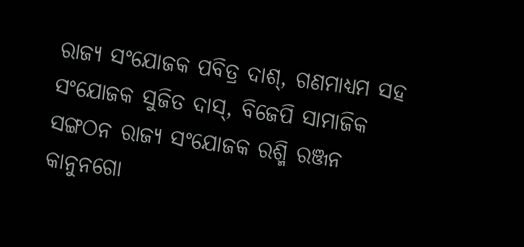ରାଜ୍ୟ ସଂଯୋଜକ ପବିତ୍ର ଦାଶ୍, ଗଣମାଧ୍ୟମ ସହ ସଂଯୋଜକ ସୁଜିତ ଦାସ୍, ବିଜେପି ସାମାଜିକ ସଙ୍ଗଠନ ରାଜ୍ୟ ସଂଯୋଜକ ରଶ୍ମି ରଞ୍ଜନ କାନୁନଗୋ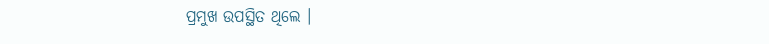ପ୍ରମୁଖ ଉପସ୍ଥିତ ଥିଲେ ।